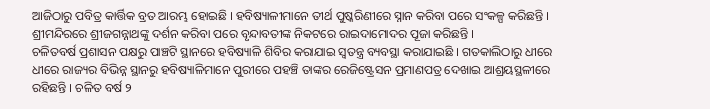ଆଜିଠାରୁ ପବିତ୍ର କାର୍ତ୍ତିକ ବ୍ରତ ଆରମ୍ଭ ହୋଇଛି । ହବିଷ୍ୟାଳୀମାନେ ତୀର୍ଥ ପୁଷ୍କରିଣୀରେ ସ୍ନାନ କରିବା ପରେ ସଂକଳ୍ପ କରିଛନ୍ତି । ଶ୍ରୀମନ୍ଦିରରେ ଶ୍ରୀଜଗନ୍ନାଥଙ୍କୁ ଦର୍ଶନ କରିବା ପରେ ବୃନ୍ଦାବତୀଙ୍କ ନିକଟରେ ରାଇଦାମୋଦର ପୂଜା କରିଛନ୍ତି ।
ଚଳିତବର୍ଷ ପ୍ରଶାସନ ପକ୍ଷରୁ ପାଞ୍ଚଟି ସ୍ଥାନରେ ହବିଷ୍ୟାଳି ଶିବିର କରାଯାଇ ସ୍ୱତନ୍ତ୍ର ବ୍ୟବସ୍ଥା କରାଯାଇଛି । ଗତକାଲିଠାରୁ ଧୀରେ ଧୀରେ ରାଜ୍ୟର ବିଭିନ୍ନ ସ୍ଥାନରୁ ହବିଷ୍ୟାଳିମାନେ ପୁରୀରେ ପହଞ୍ଚି ତାଙ୍କର ରେଜିଷ୍ଟ୍ରେସନ ପ୍ରମାଣପତ୍ର ଦେଖାଇ ଆଶ୍ରୟସ୍ଥଳୀରେ ରହିଛନ୍ତି । ଚଳିତ ବର୍ଷ ୨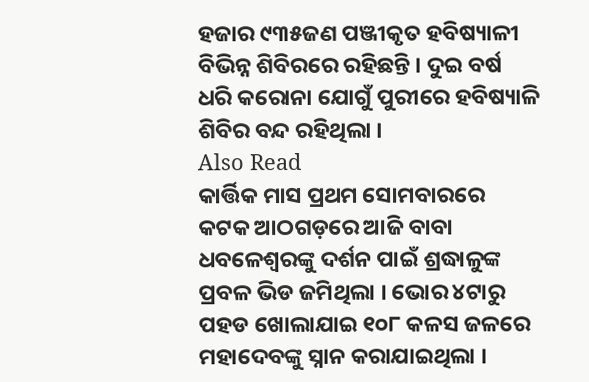ହଜାର ୯୩୫ଜଣ ପଞ୍ଜୀକୃତ ହବିଷ୍ୟାଳୀ ବିଭିନ୍ନ ଶିବିରରେ ରହିଛନ୍ତି । ଦୁଇ ବର୍ଷ ଧରି କରୋନା ଯୋଗୁଁ ପୁରୀରେ ହବିଷ୍ୟାଳି ଶିବିର ବନ୍ଦ ରହିଥିଲା ।
Also Read
କାର୍ତ୍ତିକ ମାସ ପ୍ରଥମ ସୋମବାରରେ କଟକ ଆଠଗଡ଼ରେ ଆଜି ବାବା ଧବଳେଶ୍ୱରଙ୍କୁ ଦର୍ଶନ ପାଇଁ ଶ୍ରଦ୍ଧାଳୁଙ୍କ ପ୍ରବଳ ଭିଡ ଜମିଥିଲା । ଭୋର ୪ଟାରୁ ପହଡ ଖୋଲାଯାଇ ୧୦୮ କଳସ ଜଳରେ ମହାଦେବଙ୍କୁ ସ୍ନାନ କରାଯାଇଥିଲା ।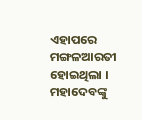ଏହାପରେ ମଙ୍ଗଳଆରତୀ ହୋଇଥିଲା । ମହାଦେବଙ୍କୁ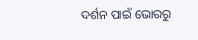ଦର୍ଶନ ପାଇଁ ଭୋରରୁ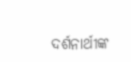ଦର୍ଶନାର୍ଥୀଙ୍କ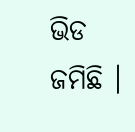ଭିଡ ଜମିଛି ।